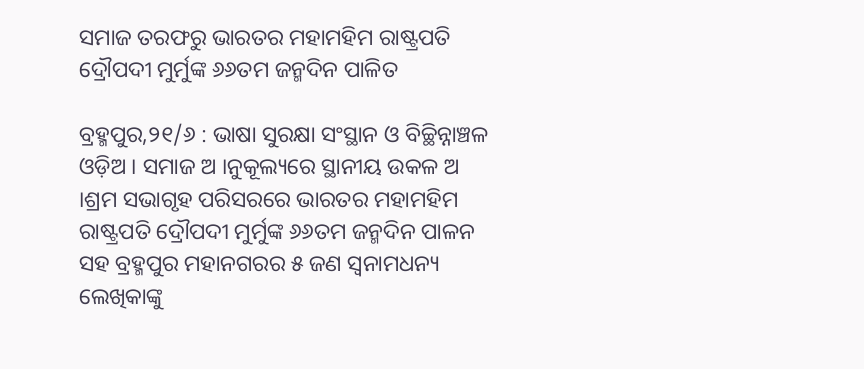ସମାଜ ତରଫରୁ ଭାରତର ମହାମହିମ ରାଷ୍ଟ୍ରପତି ଦ୍ରୌପଦୀ ମୁର୍ମୁଙ୍କ ୬୬ତମ ଜନ୍ମଦିନ ପାଳିତ

ବ୍ରହ୍ମପୁର,୨୧/୬ : ଭାଷା ସୁରକ୍ଷା ସଂସ୍ଥାନ ଓ ବିଚ୍ଛିନ୍ନାଞ୍ଚଳ ଓଡ଼ିଅ । ସମାଜ ଅ ।ନୁକୂଲ୍ୟରେ ସ୍ଥାନୀୟ ଉକଳ ଅ ।ଶ୍ରମ ସଭାଗୃହ ପରିସରରେ ଭାରତର ମହାମହିମ ରାଷ୍ଟ୍ରପତି ଦ୍ରୌପଦୀ ମୁର୍ମୁଙ୍କ ୬୬ତମ ଜନ୍ମଦିନ ପାଳନ ସହ ବ୍ରହ୍ମପୁର ମହାନଗରର ୫ ଜଣ ସ୍ୱନାମଧନ୍ୟ ଲେଖିକାଙ୍କୁ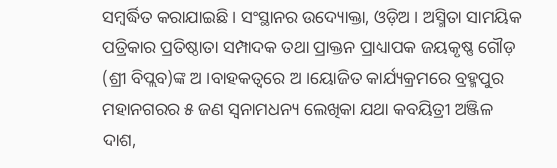ସମ୍ବର୍ଦ୍ଧିତ କରାଯାଇଛି । ସଂସ୍ଥାନର ଉଦ୍ୟୋକ୍ତା, ଓଡ଼ିଅ । ଅସ୍ମିତା ସାମୟିକ ପତ୍ରିକାର ପ୍ରତିଷ୍ଠାତା ସମ୍ପାଦକ ତଥା ପ୍ରାକ୍ତନ ପ୍ରାଧ୍ୟାପକ ଜୟକୃଷ୍ଣ ଗୌଡ଼ (ଶ୍ରୀ ବିପ୍ଲବ)ଙ୍କ ଅ ।ବାହକତ୍ୱରେ ଅ ।ୟୋଜିତ କାର୍ଯ୍ୟକ୍ରମରେ ବ୍ରହ୍ମପୁର ମହାନଗରର ୫ ଜଣ ସ୍ୱନାମଧନ୍ୟ ଲେଖିକା ଯଥା କବୟିତ୍ରୀ ଅଞ୍ଜିଳ ଦାଶ,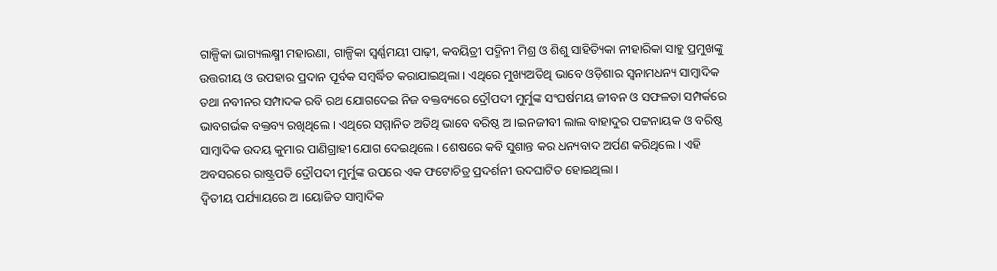ଗାଳ୍ପିକା ଭାଗ୍ୟଲକ୍ଷ୍ମୀ ମହାରଣା, ଗାଳ୍ପିକା ସ୍ୱର୍ଣ୍ଣମୟୀ ପାଢ଼ୀ, କବୟିତ୍ରୀ ପଦ୍ମିନୀ ମିଶ୍ର ଓ ଶିଶୁ ସାହିତ୍ୟିକା ନୀହାରିକା ସାହୁ ପ୍ରମୁଖଙ୍କୁ ଉତ୍ତରୀୟ ଓ ଉପହାର ପ୍ରଦାନ ପୂର୍ବକ ସମ୍ବର୍ଦ୍ଧିତ କରାଯାଇଥିଲା । ଏଥିରେ ମୁଖ୍ୟଅତିଥି ଭାବେ ଓଡ଼ିଶାର ସ୍ୱନାମଧନ୍ୟ ସାମ୍ବାଦିକ ତଥା ନବୀନର ସମ୍ପାଦକ ରବି ରଥ ଯୋଗଦେଇ ନିଜ ବକ୍ତବ୍ୟରେ ଦ୍ରୌପଦୀ ମୁର୍ମୁଙ୍କ ସଂଘର୍ଷମୟ ଜୀବନ ଓ ସଫଳତା ସମ୍ପର୍କରେ ଭାବଗର୍ଭକ ବକ୍ତବ୍ୟ ରଖିଥିଲେ । ଏଥିରେ ସମ୍ମାନିତ ଅତିଥି ଭାବେ ବରିଷ୍ଠ ଅ ।ଇନଜୀବୀ ଲାଲ ବାହାଦୁର ପଟ୍ଟନାୟକ ଓ ବରିଷ୍ଠ ସାମ୍ବାଦିକ ଉଦୟ କୁମାର ପାଣିଗ୍ରାହୀ ଯୋଗ ଦେଇଥିଲେ । ଶେଷରେ କବି ସୁଶାନ୍ତ କର ଧନ୍ୟବାଦ ଅର୍ପଣ କରିଥିଲେ । ଏହି ଅବସରରେ ରାଷ୍ଟ୍ରପତି ଦ୍ରୌପଦୀ ମୁର୍ମୁଙ୍କ ଉପରେ ଏକ ଫଟୋଚିତ୍ର ପ୍ରଦର୍ଶନୀ ଉଦଘାଟିତ ହୋଇଥିଲା ।
ଦ୍ୱିତୀୟ ପର୍ଯ୍ୟାୟରେ ଅ ।ୟୋଜିତ ସାମ୍ବାଦିକ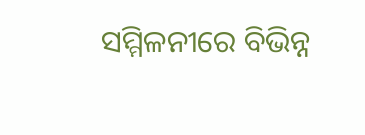ସମ୍ମିଳନୀରେ ବିଭିନ୍ନ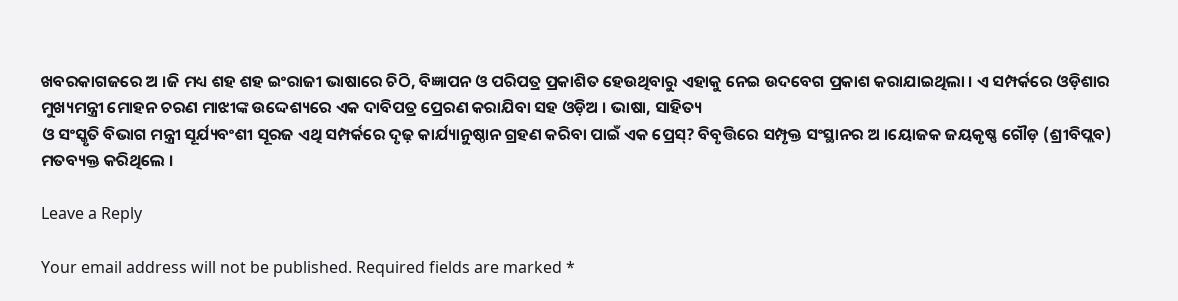ଖବରକାଗଜରେ ଅ ।ଜି ମଧ୍ୟ ଶହ ଶହ ଇଂରାଜୀ ଭାଷାରେ ଚିଠି, ବିଜ୍ଞାପନ ଓ ପରିପତ୍ର ପ୍ରକାଶିତ ହେଉଥିବାରୁ ଏହାକୁ ନେଇ ଉଦବେଗ ପ୍ରକାଶ କରାଯାଇଥିଲା । ଏ ସମ୍ପର୍କରେ ଓଡ଼ିଶାର ମୁଖ୍ୟମନ୍ତ୍ରୀ ମୋହନ ଚରଣ ମାଝୀଙ୍କ ଉଦ୍ଦେଶ୍ୟରେ ଏକ ଦାବିପତ୍ର ପ୍ରେରଣ କରାଯିବା ସହ ଓଡ଼ିଅ । ଭାଷା, ସାହିତ୍ୟ
ଓ ସଂସ୍କୃତି ବିଭାଗ ମନ୍ତ୍ରୀ ସୂର୍ଯ୍ୟବଂଶୀ ସୂରଜ ଏଥି ସମ୍ପର୍କରେ ଦୃଢ଼ କାର୍ଯ୍ୟାନୁଷ୍ଠାନ ଗ୍ରହଣ କରିବା ପାଇଁ ଏକ ପ୍ରେସ୍‌? ବିବୃତ୍ତିରେ ସମ୍ପୃକ୍ତ ସଂସ୍ଥାନର ଅ ।ୟୋଜକ ଜୟକୃଷ୍ଣ ଗୌଡ଼ (ଶ୍ରୀବିପ୍ଲବ) ମତବ୍ୟକ୍ତ କରିଥିଲେ ।

Leave a Reply

Your email address will not be published. Required fields are marked *